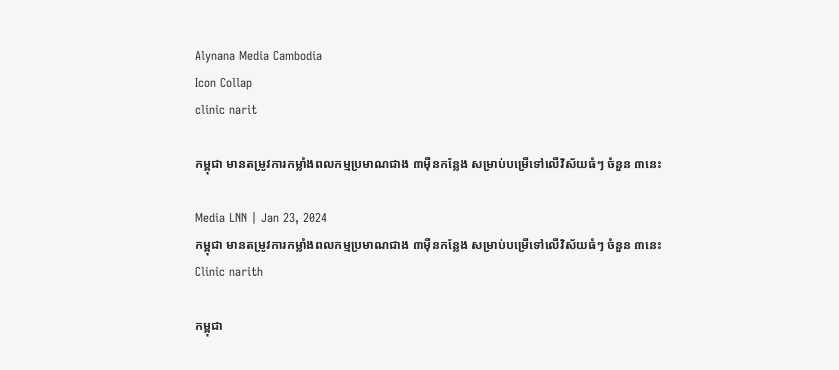Alynana Media Cambodia
Icon Collap
clinic narit

កម្ពុជា មានតម្រូវការកម្លាំងពលកម្មប្រមាណជាង ៣ម៉ឺនកន្លែង សម្រាប់បម្រើទៅលើវិស័យធំៗ ចំនួន ៣នេះ

Media LNN | Jan 23, 2024
កម្ពុជា មានតម្រូវការកម្លាំងពលកម្មប្រមាណជាង ៣ម៉ឺនកន្លែង សម្រាប់បម្រើទៅលើវិស័យធំៗ ចំនួន ៣នេះ
Clinic narith

កម្ពុជា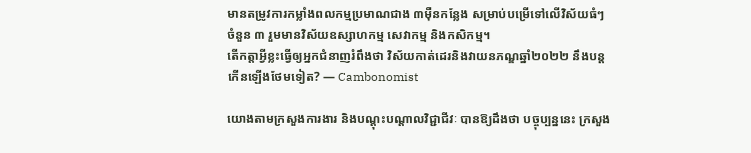មានតម្រូវការកម្លាំងពលកម្មប្រមាណជាង ៣ម៉ឺនកន្លែង សម្រាប់បម្រើទៅលើវិស័យធំៗ ចំនួន ៣ រួមមានវិស័យឧស្សាហកម្ម សេវាកម្ម និងកសិកម្ម។
តើកត្តាអ្វីខ្លះធ្វើឲ្យអ្នកជំនាញរំពឹងថា វិស័យកាត់ដេរនិងវាយនភណ្ឌឆ្នាំ២០២២ នឹងបន្ដកើនឡើងថែមទៀត? — Cambonomist

យោងតាមក្រសួងការងារ និងបណ្ដុះបណ្ដាលវិជ្ជាជីវៈ បានឱ្យដឹងថា បច្ចុប្បន្ននេះ ក្រសួង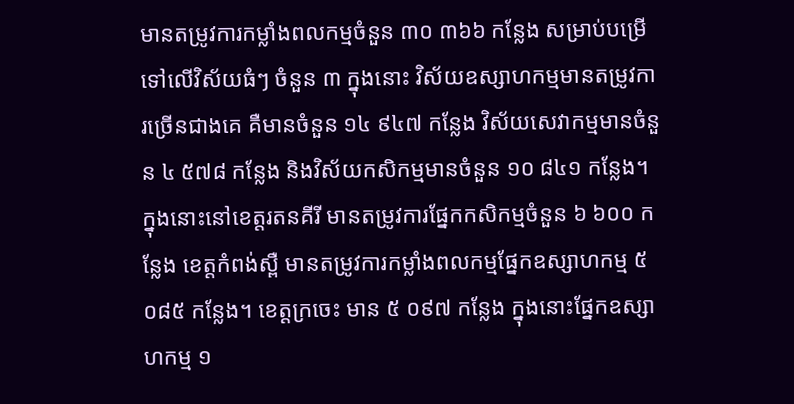មានតម្រូវការកម្លាំងពលកម្មចំនួន ៣០ ៣៦៦ កន្លែង សម្រាប់បម្រើទៅលើវិស័យធំៗ ចំនួន ៣ ក្នុងនោះ វិស័យឧស្សាហកម្មមានតម្រូវការច្រើនជាងគេ គឺមានចំនួន ១៤ ៩៤៧ កន្លែង វិស័យសេវាកម្មមានចំនួន ៤ ៥៧៨ កន្លែង និងវិស័យកសិកម្មមានចំនួន ១០ ៨៤១ កន្លែង។ ក្នុងនោះនៅខេត្តរតនគីរី មានតម្រូវការផ្នែកកសិកម្មចំនួន ៦ ៦០០ កន្លែង ខេត្តកំពង់ស្ពឺ មានតម្រូវការកម្លាំងពលកម្មផ្នែកឧស្សាហកម្ម ៥ ០៨៥ កន្លែង។ ខេត្តក្រចេះ មាន ៥ ០៩៧ កន្លែង ក្នុងនោះផ្នែកឧស្សាហកម្ម ១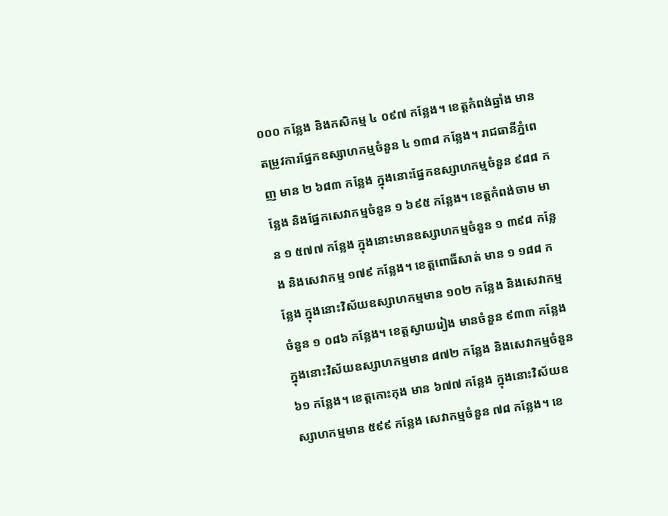០០០ កន្លែង និងកសិកម្ម ៤ ០៩៧ កន្លែង។ ខេត្តកំពង់ឆ្នាំង មានតម្រូវការផ្នែកឧស្សាហកម្មចំនួន ៤ ១៣៨ កន្លែង។ រាជធានីភ្នំពេញ មាន ២ ៦៨៣ កន្លែង ក្នុងនោះផ្នែកឧស្សាហកម្មចំនួន ៩៨៨ កន្លែង និងផ្នែកសេវាកម្មចំនួន ១ ៦៩៥ កន្លែង។ ខេត្តកំពង់ចាម មាន ១ ៥៧៧ កន្លែង ក្នុងនោះមានឧស្សាហកម្មចំនួន ១ ៣៩៨ កន្លែង និងសេវាកម្ម ១៧៩ កន្លែង។ ខេត្តពោធិ៍សាត់ មាន ១ ១៨៨ កន្លែង ក្នុងនោះវិស័យឧស្សាហកម្មមាន ១០២ កន្លែង និងសេវាកម្មចំនួន ១ ០៨៦ កន្លែង។ ខេត្តស្វាយរៀង មានចំនួន ៩៣៣ កន្លែង ក្នុងនោះវិស័យឧស្សាហកម្មមាន ៨៧២ កន្លែង និងសេវាកម្មចំនួន ៦១ កន្លែង។ ខេត្តកោះកុង មាន ៦៧៧ កន្លែង ក្នុងនោះវិស័យឧស្សាហកម្មមាន ៥៩៩ កន្លែង សេវាកម្មចំនួន ៧៨ កន្លែង។ ខេ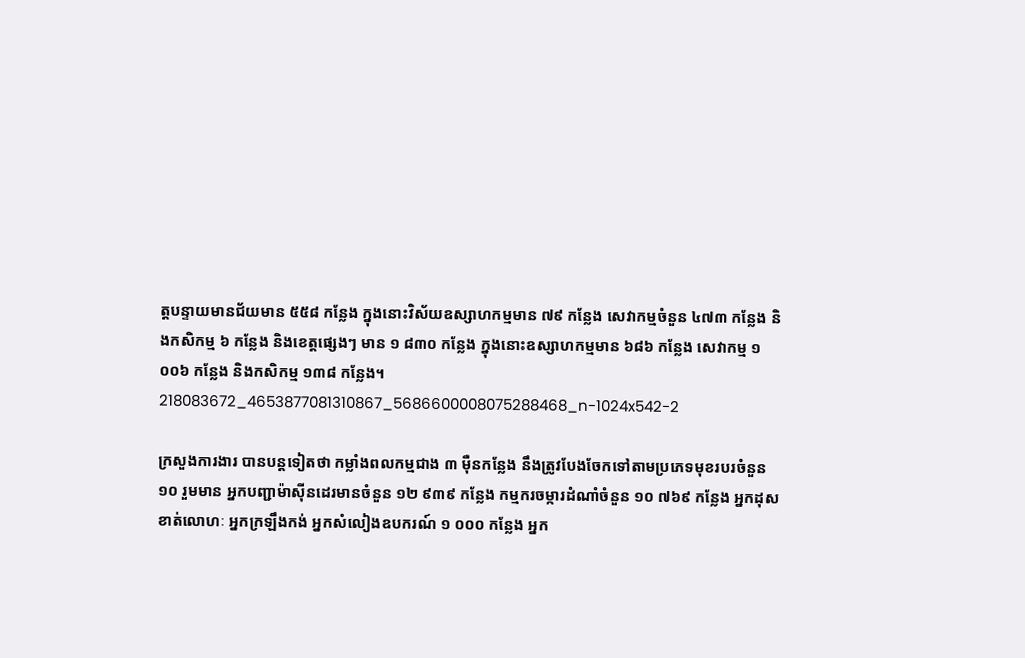ត្តបន្ទាយមានជ័យមាន ៥៥៨ កន្លែង ក្នុងនោះវិស័យឧស្សាហកម្មមាន ៧៩ កន្លែង សេវាកម្មចំនួន ៤៧៣ កន្លែង និងកសិកម្ម ៦ កន្លែង និងខេត្តផ្សេងៗ មាន ១ ៨៣០ កន្លែង ក្នុងនោះឧស្សាហកម្មមាន ៦៨៦ កន្លែង សេវាកម្ម ១ ០០៦ កន្លែង និងកសិកម្ម ១៣៨ កន្លែង។
218083672_4653877081310867_5686600008075288468_n-1024x542-2

ក្រសួងការងារ បានបន្តទៀតថា កម្លាំងពលកម្មជាង ៣ ម៉ឺនកន្លែង នឹងត្រូវបែងចែកទៅតាមប្រភេទមុខរបរចំនួន ១០ រួមមាន អ្នកបញ្ជាម៉ាស៊ីនដេរមានចំនួន ១២ ៩៣៩ កន្លែង កម្មករចម្ការដំណាំចំនួន ១០ ៧៦៩ កន្លែង អ្នកដុសខាត់លោហៈ អ្នកក្រឡឹងកង់ អ្នកសំលៀងឧបករណ៍ ១ ០០០ កន្លែង អ្នក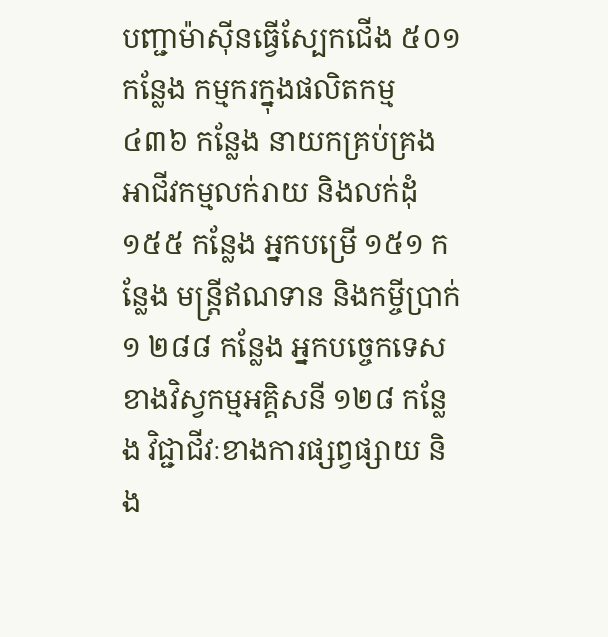បញ្ជាម៉ាស៊ីនធ្វើស្បែកជើង ៥០១ កន្លែង កម្មករក្នុងផលិតកម្ម ៤៣៦ កន្លែង នាយកគ្រប់គ្រងអាជីវកម្មលក់រាយ និងលក់ដុំ ១៥៥ កន្លែង អ្នកបម្រើ ១៥១ កន្លែង មន្ត្រីឥណទាន និងកម្ចីប្រាក់ ១ ២៨៨ កន្លែង អ្នកបច្ចេកទេសខាងវិស្វកម្មអគ្គិសនី ១២៨ កន្លែង វិជ្ជាជីវៈខាងការផ្សព្វផ្សាយ និង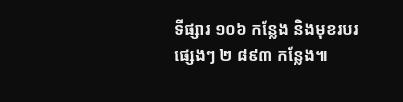ទីផ្សារ ១០៦ កន្លែង និងមុខរបរផ្សេងៗ ២ ៨៩៣ កន្លែង៕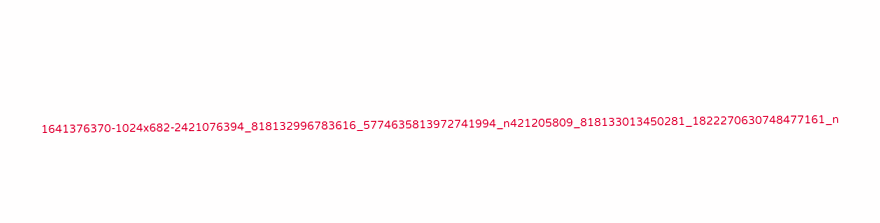1641376370-1024x682-2421076394_818132996783616_5774635813972741994_n421205809_818133013450281_1822270630748477161_n